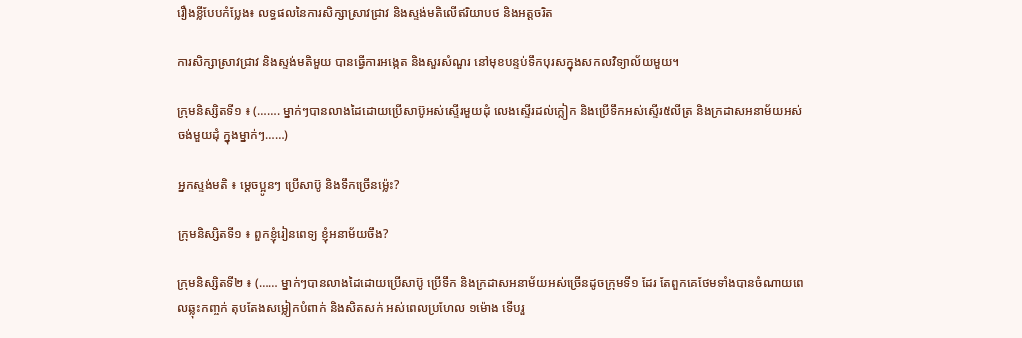រឿងខ្លីបែបកំប្លែង៖ លទ្ធផលនៃការសិក្សាស្រាវជ្រាវ និងស្ទង់មតិលើឥរិយាបថ និងអត្តចរិត

ការសិក្សាស្រាវជ្រាវ និងស្ទង់មតិមួយ បានធ្វើការអង្កេត និងសួរសំណួរ នៅមុខបន្ទប់ទឹកបុរសក្នុងសកលវិទ្យាល័យមួយ។

ក្រុមនិស្សិតទី១ ៖ (……. ម្នាក់ៗបានលាងដៃដោយប្រើសាប៊ូអស់ស្ទើរមួយដុំ លេងស្ទើរដល់ក្លៀក និងប្រើទឹកអស់ស្ទើរ៥លីត្រ និងក្រដាសអនាម័យអស់ចង់មួយដុំ ក្នុងម្នាក់ៗ……)

អ្នកស្ទង់មតិ ៖ ម្តេចប្អូនៗ ប្រើសាប៊ូ និងទឹកច្រើនម្ល៉េះ?

ក្រុមនិស្សិតទី១ ៖ ពួកខ្ញុំរៀនពេទ្យ ខ្ញុំអនាម័យចឹង?

ក្រុមនិស្សិតទី២ ៖ (…… ម្នាក់ៗបានលាងដៃដោយប្រើសាប៊ូ ប្រើទឹក និងក្រដាសអនាម័យអស់ច្រើនដូចក្រុមទី១ ដែរ តែពួកគេថែមទាំងបានចំណាយពេលឆ្លុះកញ្ចក់ តុបតែងសម្លៀកបំពាក់ និងសិតសក់ អស់ពេលប្រហែល ១ម៉ោង ទើបរួ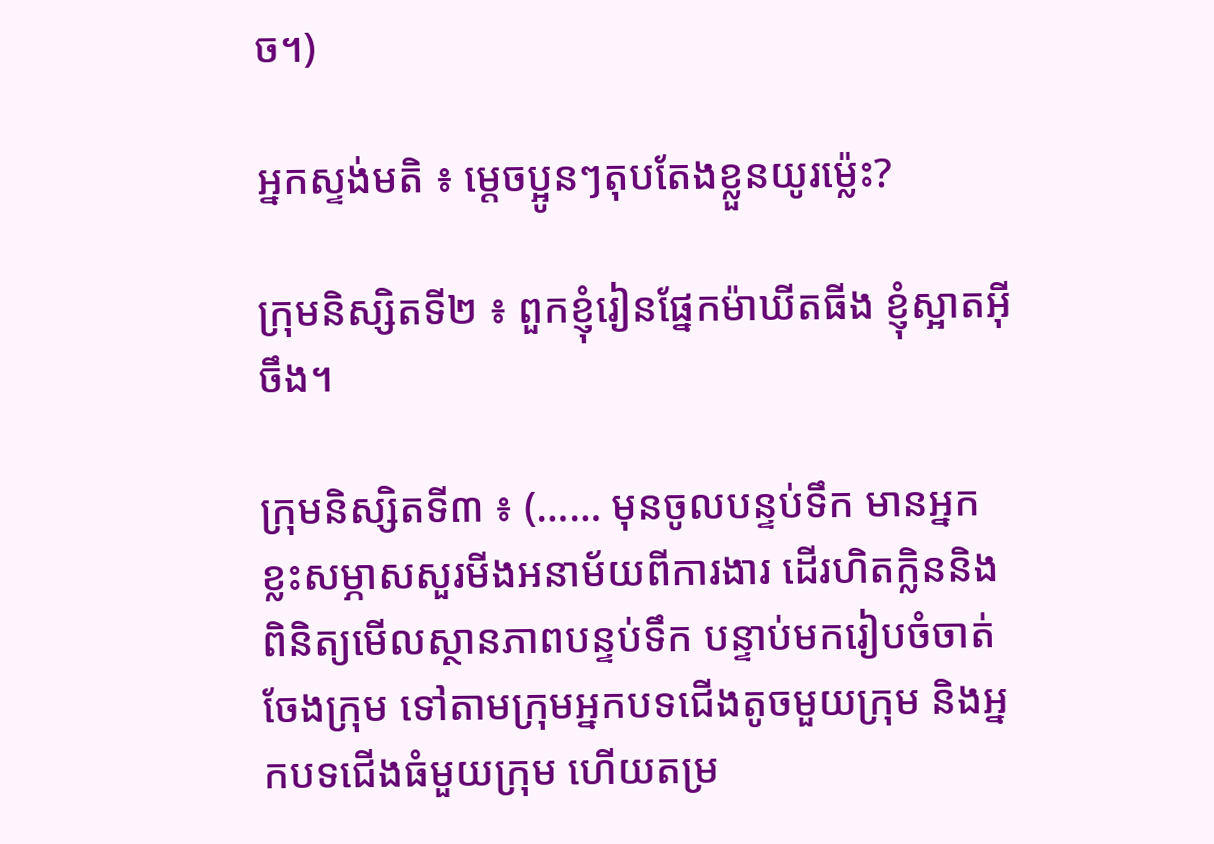ច។)

អ្នកស្ទង់មតិ ៖ ម្តេចប្អូនៗតុបតែងខ្លួនយូរម្ល៉េះ?

ក្រុមនិស្សិតទី២ ៖ ពួកខ្ញុំរៀនផ្នែកម៉ាឃីតធីង ខ្ញុំស្អាតអ៊ីចឹង។

ក្រុមនិស្សិតទី៣ ៖ (…… មុនចូលបន្ទប់ទឹក មានអ្នកខ្លះសម្ភាសសួរមីងអនាម័យពីការងារ ដើរហិតក្លិននិងពិនិត្យមើលស្ថានភាពបន្ទប់ទឹក បន្ទាប់មករៀបចំចាត់ចែងក្រុម ទៅតាមក្រុមអ្នកបទជើងតូចមួយក្រុម និងអ្នកបទជើងធំមួយក្រុម ហើយតម្រ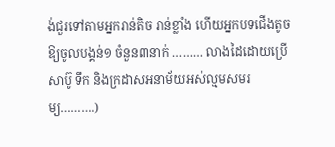ង់ជួរទៅតាមអ្នករាន់តិច រាន់ខ្លាំង ហើយអ្នកបទជើងតូចឱ្យចូលបង្គន់១ ចំនួន៣នាក់ ……… លាងដៃដោយប្រើសាប៊ូ ទឹក និងក្រដាសអនាម័យអស់ល្មមសមរម្យ……….)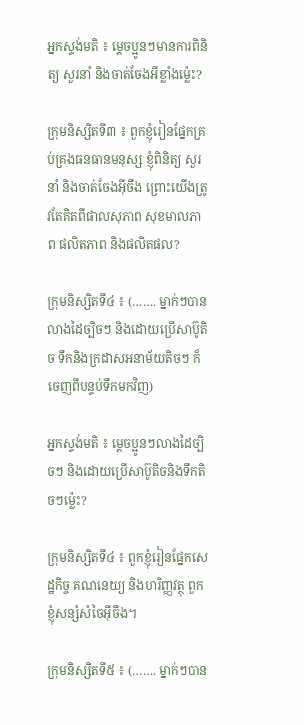អ្នកស្ទង់មតិ ៖ ម្តេចប្អូនៗមានការពិនិត្យ សួរនាំ និងចាត់ចែងអីខ្លាំងម្ល៉េះ?

ក្រុមនិស្សិតទី៣ ៖ ពួកខ្ញុំរៀនផ្នែកគ្រប់គ្រងធនធានមនុស្ស ខ្ញុំពិនិត្យ សួរនាំ និងចាត់ចែងអ៊ីចឹង ព្រោះយើងត្រូវតែគិតពីផាលសុភាព សុខមាលភាព ផលិតភាព និងផលិតផល?

ក្រុមនិស្សិតទី៤ ៖ (……. ម្នាក់ៗបានលាងដៃច្បិចៗ និងដោយប្រើសាប៊ូតិច ទឹកនិងក្រដាសអនាម័យតិចៗ ក៏ចេញពីបន្ទប់ទឹកមកវិញ)

អ្នកស្ទង់មតិ ៖ ម្តេចប្អូនៗលាងដៃច្បិចៗ និងដោយប្រើសាប៊ូតិចនិងទឹកតិចៗម្ល៉េះ?

ក្រុមនិស្សិតទី៤ ៖ ពួកខ្ញុំរៀនផ្នែកសេដ្ឋកិច្ច គណនេយ្យ និងហរិញ្ញវត្ថុ ពួកខ្ញុំសន្សំសំចៃអ៊ីចឹង។

ក្រុមនិស្សិតទី៥ ៖ (……. ម្នាក់ៗបាន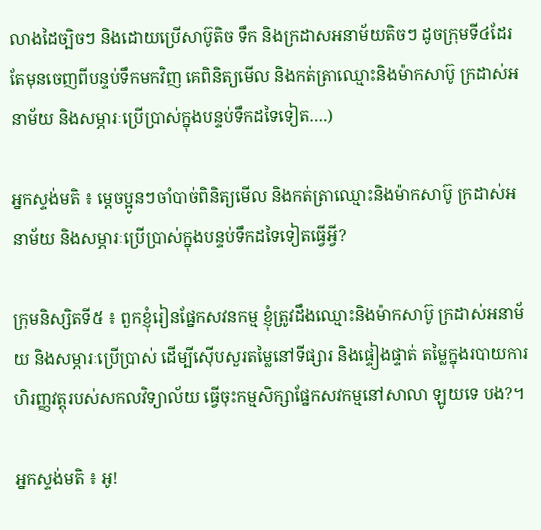លាងដៃច្បិចៗ និងដោយប្រើសាប៊ូតិច ទឹក និងក្រដាសអនាម័យតិចៗ ដូចក្រុមទី៤ដែរ តែមុនចេញពីបន្ទប់ទឹកមកវិញ គេពិនិត្យមើល និងកត់ត្រាឈ្មោះនិងម៉ាកសាប៊ូ ក្រដាស់អនាម័យ និងសម្ភារៈប្រើប្រាស់ក្នុងបន្ទប់ទឹកដទៃទៀត….)

អ្នកស្ទង់មតិ ៖ ម្តេចប្អូនៗចាំបាច់ពិនិត្យមើល និងកត់ត្រាឈ្មោះនិងម៉ាកសាប៊ូ ក្រដាស់អនាម័យ និងសម្ភារៈប្រើប្រាស់ក្នុងបន្ទប់ទឹកដទៃទៀតធ្វើអ្វី?

ក្រុមនិស្សិតទី៥ ៖ ពួកខ្ញុំរៀនផ្នែកសវនកម្ម ខ្ញុំត្រូវដឹងឈ្មោះនិងម៉ាកសាប៊ូ ក្រដាស់អនាម័យ និងសម្ភារៈប្រើប្រាស់ ដើម្បីស៊ើបសួរតម្លៃនៅទីផ្សារ និងផ្ទៀងផ្ទាត់ តម្លៃក្នុងរបាយការហិរញ្ញវត្តុរបស់សកលវិទ្យាល័យ ធ្វើចុះកម្មសិក្សាផ្នែកសវកម្មនៅសាលា ឡូយទេ បង?។

អ្នកស្ទង់មតិ ៖ អូ!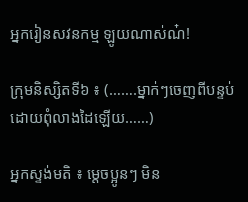អ្នករៀនសវនកម្ម ឡូយណាស់ណ៎!

ក្រុមនិស្សិតទី៦ ៖ (…….ម្នាក់ៗចេញពីបន្ទប់ដោយពុំលាងដៃឡើយ……)

អ្នកស្ទង់មតិ ៖ ម្តេចប្អូនៗ មិន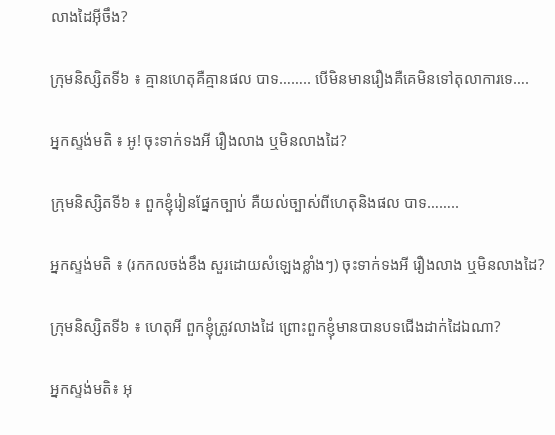លាងដៃអ៊ីចឹង?

ក្រុមនិស្សិតទី៦ ៖ គ្មានហេតុគឺគ្មានផល បាទ…….. បើមិនមានរឿងគឺគេមិនទៅតុលាការទេ….

អ្នកស្ទង់មតិ ៖ អូ! ចុះទាក់ទងអី រឿងលាង ឬមិនលាងដៃ?

ក្រុមនិស្សិតទី៦ ៖ ពួកខ្ញុំរៀនផ្នែកច្បាប់ គឺយល់ច្បាស់ពីហេតុនិងផល បាទ……..

អ្នកស្ទង់មតិ ៖ (រកកលចង់ខឹង សួរដោយសំឡេងខ្លាំងៗ) ចុះទាក់ទងអី រឿងលាង ឬមិនលាងដៃ?

ក្រុមនិស្សិតទី៦ ៖ ហេតុអី ពួកខ្ញុំត្រូវលាងដៃ ព្រោះពួកខ្ញុំមានបានបទជើងដាក់ដៃឯណា?

អ្នកស្ទង់មតិ៖ អុ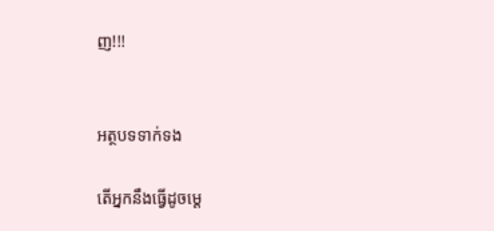ញ!!!


អត្ថបទទាក់ទង

តើអ្នកនឹងធ្វើដូចម្ដេ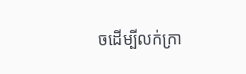ចដើម្បីលក់ក្រា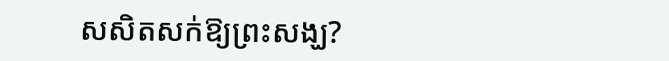សសិតសក់ឱ្យព្រះសង្ឃ?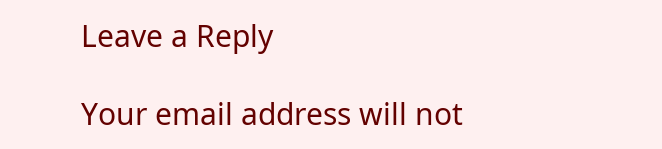Leave a Reply

Your email address will not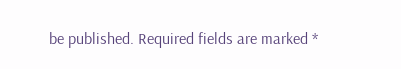be published. Required fields are marked *